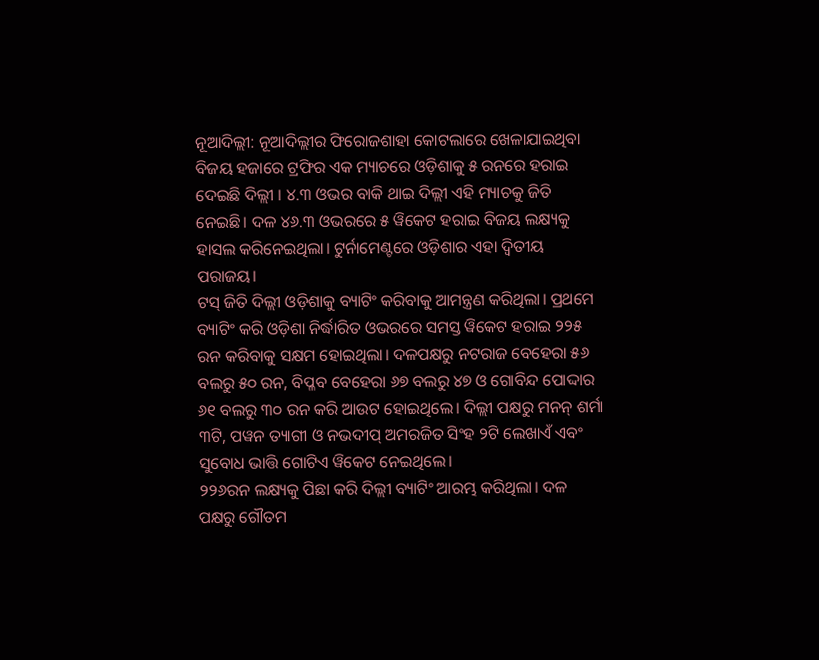ନୂଆଦିଲ୍ଲୀ: ନୂଆଦିଲ୍ଲୀର ଫିରୋଜଶାହା କୋଟଲାରେ ଖେଳାଯାଇଥିବା ବିଜୟ ହଜାରେ ଟ୍ରଫିର ଏକ ମ୍ୟାଚରେ ଓଡ଼ିଶାକୁ ୫ ରନରେ ହରାଇ ଦେଇଛି ଦିଲ୍ଲୀ । ୪.୩ ଓଭର ବାକି ଥାଇ ଦିଲ୍ଲୀ ଏହି ମ୍ୟାଚକୁ ଜିତି ନେଇଛି। ଦଳ ୪୬.୩ ଓଭରରେ ୫ ୱିକେଟ ହରାଇ ବିଜୟ ଲକ୍ଷ୍ୟକୁ ହାସଲ କରିନେଇଥିଲା। ଟୁର୍ନାମେଣ୍ଟରେ ଓଡ଼ିଶାର ଏହା ଦ୍ୱିତୀୟ ପରାଜୟ।
ଟସ୍ ଜିତି ଦିଲ୍ଲୀ ଓଡ଼ିଶାକୁ ବ୍ୟାଟିଂ କରିବାକୁ ଆମନ୍ତ୍ରଣ କରିଥିଲା। ପ୍ରଥମେ ବ୍ୟାଟିଂ କରି ଓଡ଼ିଶା ନିର୍ଦ୍ଧାରିତ ଓଭରରେ ସମସ୍ତ ୱିକେଟ ହରାଇ ୨୨୫ ରନ କରିବାକୁ ସକ୍ଷମ ହୋଇଥିଲା। ଦଳପକ୍ଷରୁ ନଟରାଜ ବେହେରା ୫୬ ବଲରୁ ୫୦ ରନ, ବିପ୍ଳବ ବେହେରା ୬୭ ବଲରୁ ୪୭ ଓ ଗୋବିନ୍ଦ ପୋଦ୍ଦାର ୬୧ ବଲରୁ ୩୦ ରନ କରି ଆଉଟ ହୋଇଥିଲେ। ଦିଲ୍ଲୀ ପକ୍ଷରୁ ମନନ୍ ଶର୍ମା ୩ଟି, ପୱନ ତ୍ୟାଗୀ ଓ ନଭଦୀପ୍ ଅମରଜିତ ସିଂହ ୨ଟି ଲେଖାଏଁ ଏବଂ ସୁବୋଧ ଭାତ୍ତି ଗୋଟିଏ ୱିକେଟ ନେଇଥିଲେ।
୨୨୬ରନ ଲକ୍ଷ୍ୟକୁ ପିଛା କରି ଦିଲ୍ଲୀ ବ୍ୟାଟିଂ ଆରମ୍ଭ କରିଥିଲା। ଦଳ ପକ୍ଷରୁ ଗୌତମ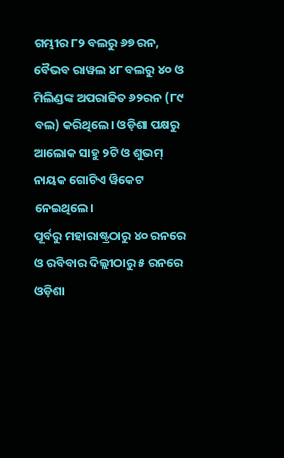ଗମ୍ଭୀର ୮୨ ବଲରୁ ୬୭ ରନ, ବୈଭବ ରାୱଲ ୪୮ ବଲରୁ ୪୦ ଓ ମିଲିଣ୍ଡଙ୍କ ଅପରାଜିତ ୬୨ରନ (୮୯ ବଲ) କରିଥିଲେ। ଓଡ଼ିଶା ପକ୍ଷରୁ ଆଲୋକ ସାହୁ ୨ଟି ଓ ଶୁଭମ୍ ନାୟକ ଗୋଟିଏ ୱିକେଟ ନେଇଥିଲେ।
ପୂର୍ବରୁ ମହାରାଷ୍ଟ୍ରଠାରୁ ୪୦ ରନରେ ଓ ରବିବାର ଦିଲ୍ଲୀଠାରୁ ୫ ରନରେ ଓଡ଼ିଶା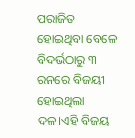ପରାଜିତ ହୋଇଥିବା ବେଳେ ବିଦର୍ଭଠାରୁ ୩ ରନରେ ବିଜୟୀ ହୋଇଥିଲା ଦଳ।ଏହି ବିଜୟ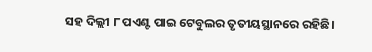ସହ ଦିଲ୍ଲୀ ୮ ପଏଣ୍ଟ ପାଇ ଟେବୁଲର ତୃତୀୟସ୍ଥାନରେ ରହିଛି।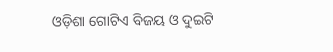ଓଡ଼ିଶା ଗୋଟିଏ ବିଜୟ ଓ ଦୁଇଟି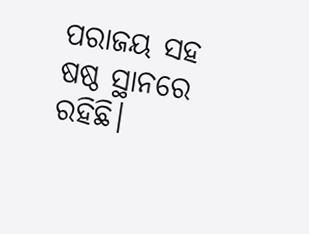ପରାଜୟ ସହ ଷଷ୍ଠ ସ୍ଥାନରେ ରହିଛି।